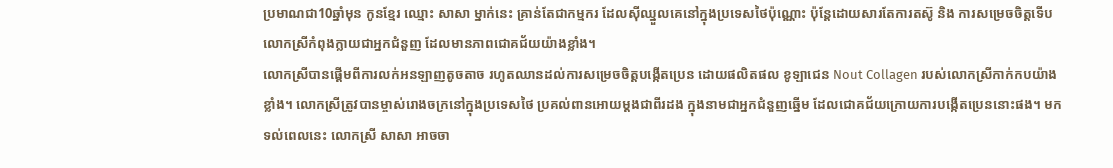ប្រមាណជា10ឆ្នាំមុន កូនខ្មែរ ឈ្មោះ សាសា ម្នាក់នេះ គ្រាន់តែជាកម្មករ ដែលស៊ីឈ្នួលគេនៅក្នុងប្រទេសថៃប៉ុណ្ណោះ ប៉ុន្តែដោយសារតែការតស៊ូ និង ការសម្រេចចិត្តទើបលោកស្រីកំពុងក្លាយជាអ្នកជំនួញ ដែលមានភាពជោគជ័យយ៉ាងខ្លាំង។
លោកស្រីបានផ្ដើមពីការលក់អនឡាញតូចតាច រហូតឈានដល់ការសម្រេចចិត្តបង្កើតប្រេន ដោយផលិតផល ខូឡាជេន Nout Collagen របស់លោកស្រីកាក់កបយ៉ាងខ្លាំង។ លោកស្រីត្រូវបានម្ចាស់រោងចក្រនៅក្នុងប្រទេសថៃ ប្រគល់ពានអោយម្ដងជាពីរដង ក្នុងនាមជាអ្នកជំនួញឆ្នើម ដែលជោគជ័យក្រោយការបង្កើតប្រេននោះផង។ មកទល់ពេលនេះ លោកស្រី សាសា អាចចា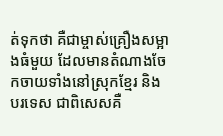ត់ទុកថា គឺជាម្ចាស់គ្រឿងសម្អាងធំមួយ ដែលមានតំណាងចែកចាយទាំងនៅស្រុកខ្មែរ និង បរទេស ជាពិសេសគឺ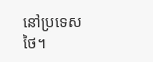នៅប្រទេសថៃ។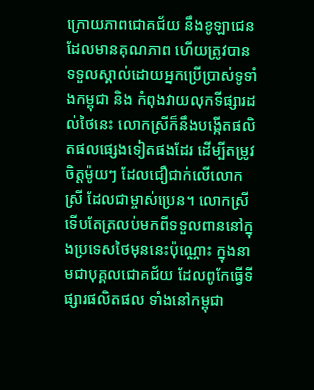ក្រោយភាពជោគជ័យ នឹងខូឡាជេន ដែលមានគុណភាព ហើយត្រូវបានទទួលស្គាល់ដោយអ្នកប្រើប្រាស់ទូទាំងកម្ពុជា និង កំពុងវាយលុកទីផ្សារដល់ថៃនេះ លោកស្រីក៏នឹងបង្កើតផលិតផលផ្សេងទៀតផងដែរ ដើម្បីតម្រូវចិត្តម៉ូយៗ ដែលជឿជាក់លើលោកស្រី ដែលជាម្ចាស់ប្រេន។ លោកស្រី ទើបតែត្រលប់មកពីទទួលពាននៅក្នុងប្រទេសថៃមុននេះប៉ុណ្ណោះ ក្នុងនាមជាបុគ្គលជោគជ័យ ដែលពូកែធ្វើទីផ្សារផលិតផល ទាំងនៅកម្ពុជា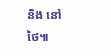និង នៅថៃ៕